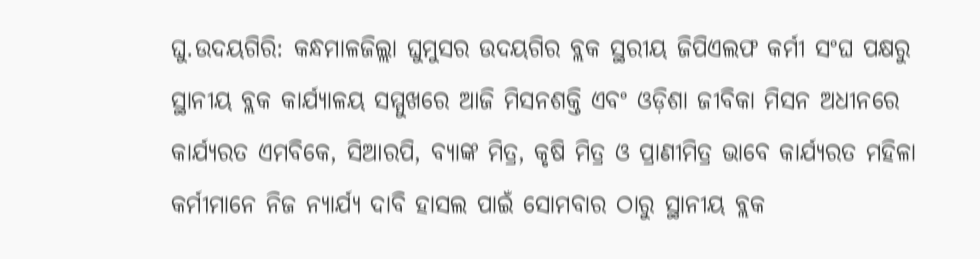ଘୁ.ଉଦୟଗିରି: କନ୍ଧମାଳଜିଲ୍ଲା ଘୁମୁସର ଉଦୟଗିର ବ୍ଲକ ସ୍ଥରୀୟ ଜିପିଏଲଫ କର୍ମୀ ସଂଘ ପକ୍ଷରୁ ସ୍ଥାନୀୟ ବ୍ଲକ କାର୍ଯ୍ୟାଳୟ ସମ୍ମୁଖରେ ଆଜି ମିସନଶକ୍ତି ଏବଂ ଓଡ଼ିଶା ଜୀବିକା ମିସନ ଅଧୀନରେ କାର୍ଯ୍ୟରତ ଏମବିକେ, ସିଆରପି, ବ୍ୟାଙ୍କ ମିତ୍ର, କୃଷି ମିତ୍ର ଓ ପ୍ରାଣୀମିତ୍ର ଭାବେ କାର୍ଯ୍ୟରତ ମହିଳା କର୍ମୀମାନେ ନିଜ ନ୍ୟାର୍ଯ୍ୟ ଦାବି ହାସଲ ପାଇଁ ସୋମବାର ଠାରୁ ସ୍ଥାନୀୟ ବ୍ଲକ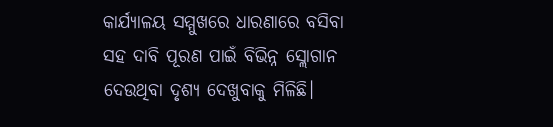କାର୍ଯ୍ୟାଳୟ ସମ୍ମୁଖରେ ଧାରଣାରେ ବସିବା ସହ ଦାବି ପୂରଣ ପାଇଁ ବିଭିନ୍ନ ସ୍ଲୋଗାନ ଦେଉଥିବା ଦୃଶ୍ୟ ଦେଖୁବାକୁ ମିଳିଛି।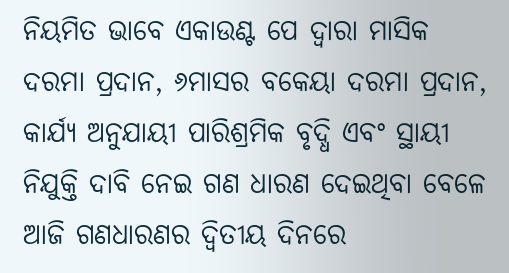ନିୟମିତ ଭାବେ ଏକାଉଣ୍ଟ ପେ ଦ୍ୱାରା ମାସିକ ଦରମା ପ୍ରଦାନ, ୬ମାସର ବକେୟା ଦରମା ପ୍ରଦାନ, କାର୍ଯ୍ୟ ଅନୁଯାୟୀ ପାରିଶ୍ରମିକ ବୃଦ୍ଧି ଏବଂ ସ୍ଥାୟୀ ନିଯୁକ୍ତି ଦାବି ନେଇ ଗଣ ଧାରଣ ଦେଇଥିବା ବେଳେ ଆଜି ଗଣଧାରଣର ଦ୍ୱିତୀୟ ଦିନରେ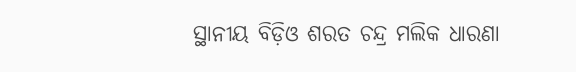ସ୍ଥାନୀୟ ବିଡ଼ିଓ ଶରତ ଚନ୍ଦ୍ର ମଲିକ ଧାରଣା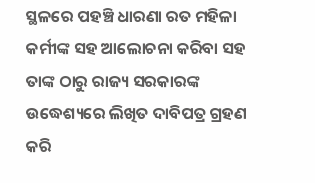ସ୍ଥଳରେ ପହଞ୍ଚି ଧାରଣା ରତ ମହିଳା କର୍ମୀଙ୍କ ସହ ଆଲୋଚନା କରିବା ସହ ତାଙ୍କ ଠାରୁ ରାଜ୍ୟ ସରକାରଙ୍କ ଉଦ୍ଧେଶ୍ୟରେ ଲିଖିତ ଦାବିପତ୍ର ଗ୍ରହଣ କରି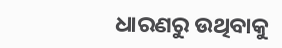ଧାରଣରୁ ଉଥିବାକୁ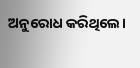ଅନୁରୋଧ କରିଥିଲେ।